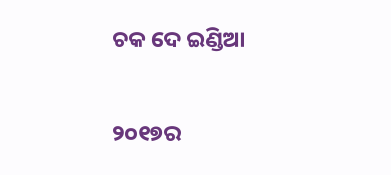ଚକ ଦେ ଇଣ୍ଡିଆ

୨୦୧୭ର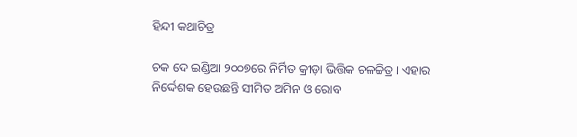ହିନ୍ଦୀ କଥାଚିତ୍ର

ଚକ ଦେ ଇଣ୍ଡିଆ ୨୦୦୭ରେ ନିର୍ମିତ କ୍ରୀଡ଼ା ଭିତ୍ତିକ ଚଳଚ୍ଚିତ୍ର । ଏହାର ନିର୍ଦ୍ଦେଶକ ହେଉଛନ୍ତି ସୀମିତ ଅମିନ ଓ ରୋବ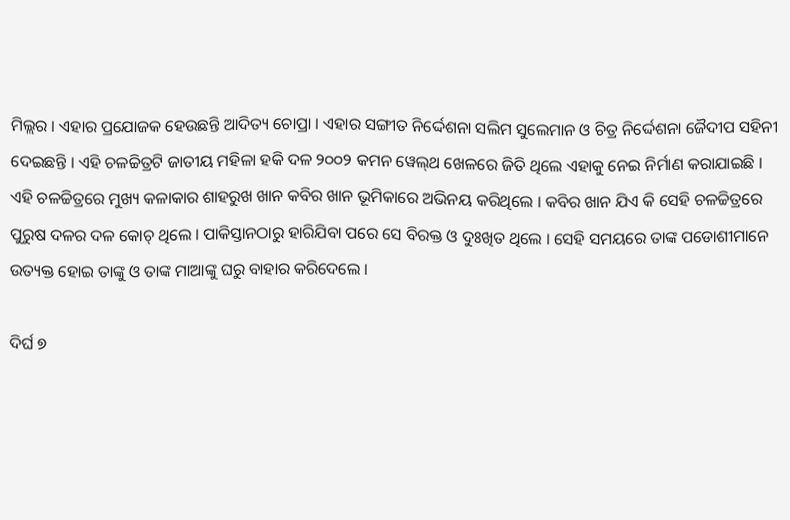ମିଲ୍ଲର । ଏହାର ପ୍ରଯୋଜକ ହେଉଛନ୍ତି ଆଦିତ୍ୟ ଚୋପ୍ରା । ଏହାର ସଙ୍ଗୀତ ନିର୍ଦ୍ଦେଶନା ସଲିମ ସୁଲେମାନ ଓ ଚିତ୍ର ନିର୍ଦ୍ଦେଶନା ଜୈଦୀପ ସହିନୀ ଦେଇଛନ୍ତି । ଏହି ଚଳଚ୍ଚିତ୍ରଟି ଜାତୀୟ ମହିଳା ହକି ଦଳ ୨୦୦୨ କମନ ୱେଲ୍‌ଥ ଖେଳରେ ଜିତି ଥିଲେ ଏହାକୁ ନେଇ ନିର୍ମାଣ କରାଯାଇଛି । ଏହି ଚଳଚ୍ଚିତ୍ରରେ ମୁଖ୍ୟ କଳାକାର ଶାହରୁଖ ଖାନ କବିର ଖାନ ଭୂମିକାରେ ଅଭିନୟ କରିଥିଲେ । କବିର ଖାନ ଯିଏ କି ସେହି ଚଳଚ୍ଚିତ୍ରରେ ପୁରୁଷ ଦଳର ଦଳ କୋଚ୍ ଥିଲେ । ପାକିସ୍ତାନଠାରୁ ହାରିଯିବା ପରେ ସେ ବିରକ୍ତ ଓ ଦୁଃଖିତ ଥିଲେ । ସେହି ସମୟରେ ତାଙ୍କ ପଡୋଶୀମାନେ ଉତ୍ୟକ୍ତ ହୋଇ ତାଙ୍କୁ ଓ ତାଙ୍କ ମାଆଙ୍କୁ ଘରୁ ବାହାର କରିଦେଲେ ।

ଦିର୍ଘ ୭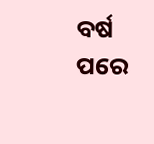ବର୍ଷ ପରେ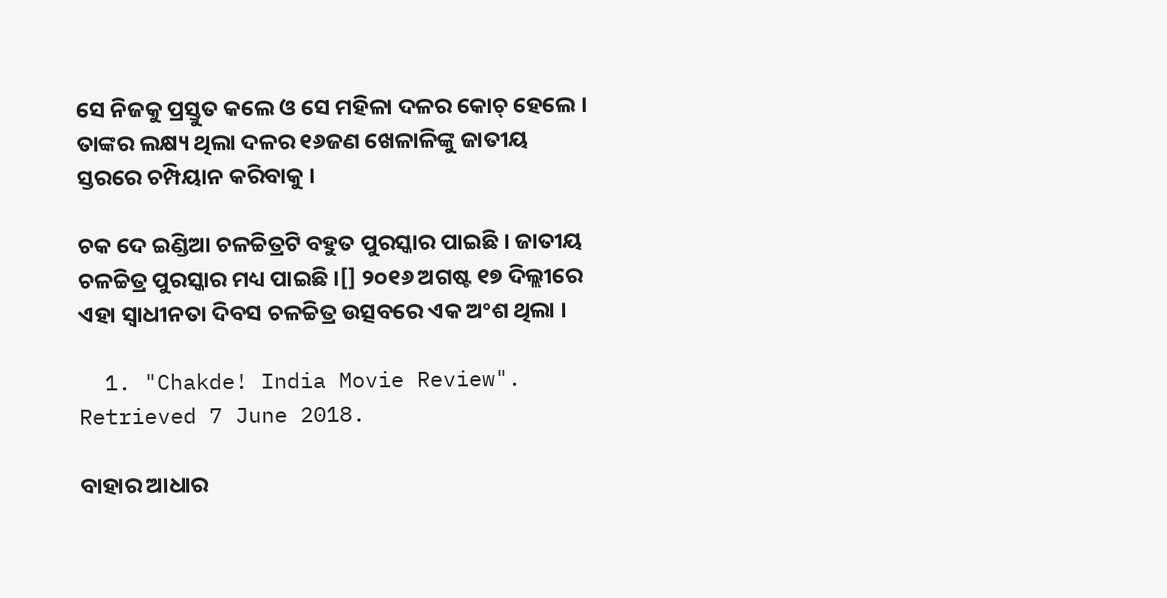ସେ ନିଜକୁ ପ୍ରସ୍ତୁତ କଲେ ଓ ସେ ମହିଳା ଦଳର କୋଚ୍ ହେଲେ । ତାଙ୍କର ଲକ୍ଷ୍ୟ ଥିଲା ଦଳର ୧୬ଜଣ ଖେଳାଳିଙ୍କୁ ଜାତୀୟ ସ୍ତରରେ ଚମ୍ପିୟାନ କରିବାକୁ ।

ଚକ ଦେ ଇଣ୍ଡିଆ ଚଳଚ୍ଚିତ୍ରଟି ବହୁତ ପୁରସ୍କାର ପାଇଛି । ଜାତୀୟ ଚଳଚ୍ଚିତ୍ର ପୁରସ୍କାର ମଧ୍ୟ ପାଇଛି ।[] ୨୦୧୬ ଅଗଷ୍ଟ ୧୭ ଦିଲ୍ଲୀରେ ଏହା ସ୍ୱାଧୀନତା ଦିବସ ଚଳଚ୍ଚିତ୍ର ଉତ୍ସବରେ ଏକ ଅଂଶ ଥିଲା ।

  1. "Chakde! India Movie Review". Retrieved 7 June 2018.

ବାହାର ଆଧାର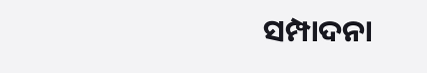ସମ୍ପାଦନା